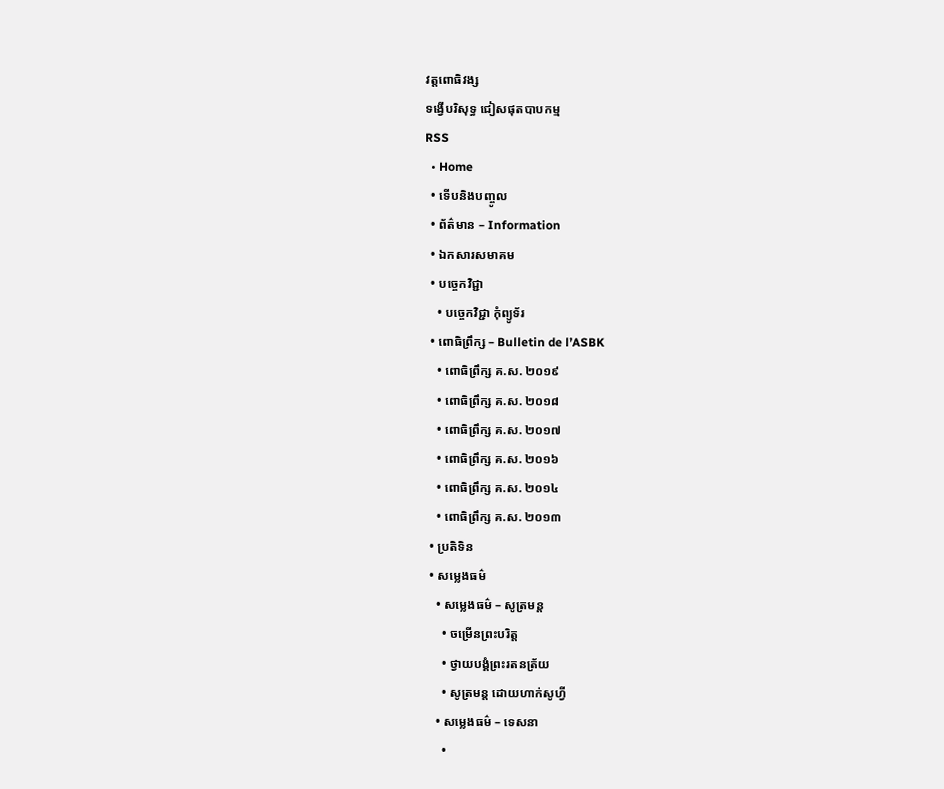វត្តពោធិវង្ស
ទង្វើបរិសុទ្ធ ជៀសផុតបាបកម្ម
RSS
  • Home
  • ទើបនិងបញ្ចូល
  • ព័ត៌មាន – Information
  • ឯកសារសមាគម
  • បច្ចេកវិជ្ជា
    • បច្ចេកវិជ្ជា កុំព្យូទ័រ
  • ពោធិព្រឹក្ស – Bulletin de l’ASBK
    • ពោធិព្រឹក្ស គ.ស. ២០១៩
    • ពោធិព្រឹក្ស គ.ស. ២០១៨
    • ពោធិព្រឹក្ស គ.ស. ២០១៧
    • ពោធិព្រឹក្ស គ.ស. ២០១៦
    • ពោធិព្រឹក្ស គ.ស. ២០១៤
    • ពោធិព្រឹក្ស គ.ស. ២០១៣
  • ប្រតិទិន
  • សម្លេងធម៌
    • សម្លេងធម៌ – សូត្រមន្ត
      • ចម្រើនព្រះបរិត្ត
      • ថ្វាយបង្គំព្រះរតនត្រ័យ
      • សូត្រមន្ត ដោយហាក់សូហ្វី
    • សម្លេងធម៌ – ទេសនា
      •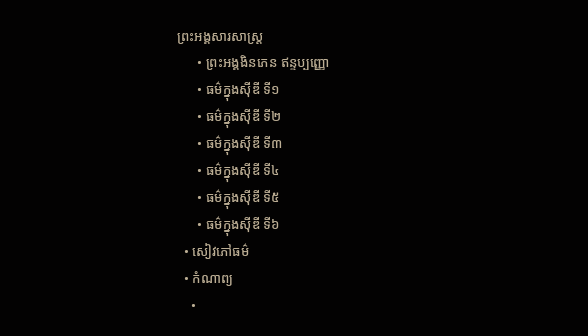ព្រះអង្គសារសាស្រ្ត
      • ព្រះអង្គងិនភេន ឥន្ទប្បញ្ញោ
      • ធម៌ក្នុងស៊ីឌី ទី១
      • ធម៌ក្នុងស៊ីឌី ទី២
      • ធម៌ក្នុងស៊ីឌី ទី៣
      • ធម៌ក្នុងស៊ីឌី ទី៤
      • ធម៌ក្នុងស៊ីឌី ទី៥
      • ធម៌ក្នុងស៊ីឌី ទី៦
  • សៀវភៅធម៌
  • កំណាព្យ
    •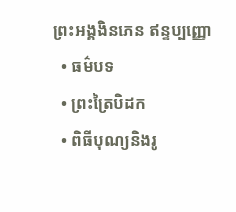ព្រះអង្គងិនភេន ឥន្ទប្បញ្ញោ
  • ធម៌បទ
  • ព្រះត្រៃបិដក
  • ពិធីបុណ្យនិងរូ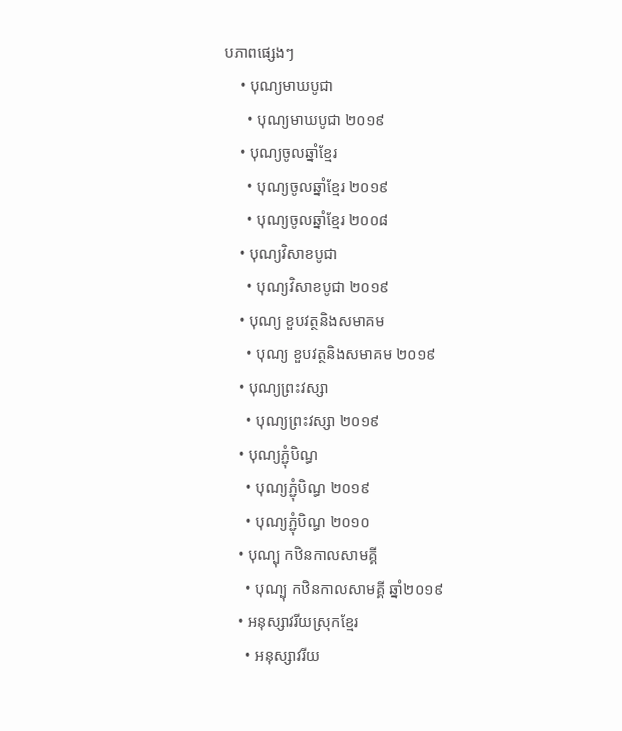បភាពផ្សេងៗ
    • បុណ្យមាឃបូជា
      • បុណ្យមាឃបូជា ២០១៩
    • បុណ្យចូលឆ្នាំខ្មែរ
      • បុណ្យចូលឆ្នាំខ្មែរ ២០១៩
      • បុណ្យចូលឆ្នាំខ្មែរ ២០០៨
    • បុណ្យវិសាខបូជា
      • បុណ្យវិសាខបូជា ២០១៩
    • បុណ្យ ខួបវត្ថនិងសមាគម
      • បុណ្យ ខួបវត្ថនិងសមាគម ២០១៩
    • បុណ្យព្រះវស្សា
      • បុណ្យព្រះវស្សា ២០១៩
    • បុណ្យភ្ជុំបិណ្ធ
      • បុណ្យភ្ជុំបិណ្ធ ២០១៩
      • បុណ្យភ្ជុំបិណ្ធ ២០១០
    • បុណ្បុ កឋិនកាលសាមគ្គី
      • បុណ្បុ កឋិនកាលសាមគ្គី ឆ្នាំ២០១៩
    • អនុស្សាវរីយស្រុកខ្មែរ
      • អនុស្សាវរីយ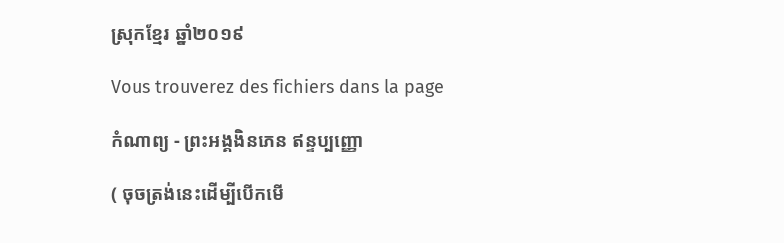ស្រុកខ្មែរ ឆ្នាំ២០១៩

Vous trouverez des fichiers dans la page

កំណាព្យ - ព្រះអង្គងិនភេន ឥន្ទប្បញ្ញោ

( ចុចត្រង់នេះដើម្បីបើកមើ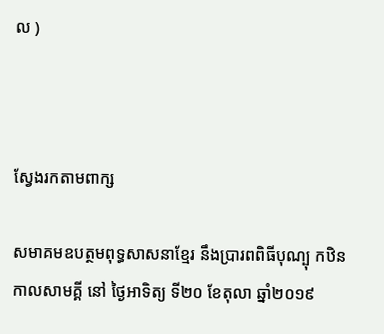ល )



ស្វែងរកតាមពាក្ស

សមាគមឧបត្ថមពុទ្ធសាសនាខ្មែរ នឹងប្រារពពិធីបុណ្បុ កឋិនកាលសាមគ្គី នៅ ថ្ងៃអាទិត្យ ទី២០ ខែតុលា ឆ្នាំ២០១៩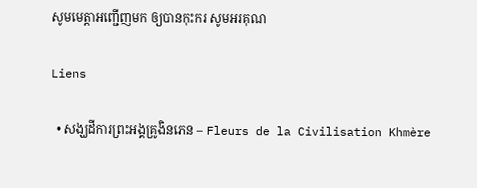សូមមេត្តាអញ្ជើញមក ឲ្យបានកុះករ សូមអរគុណ

Liens

  • សង្ឃដីការព្រះអង្គគ្រូងិនភេន – Fleurs de la Civilisation Khmère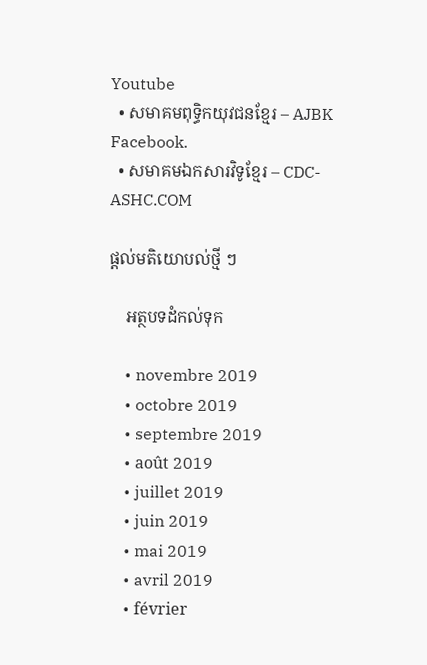Youtube
  • សមាគមពុទ្ធិកយុវជនខ្មែរ – AJBK Facebook.
  • សមាគមឯកសារវិទូខ្មែរ – CDC-ASHC.COM

ផ្តល់មតិយោបល់ថ្មី ៗ

    អត្ថបទដំកល់ទុក

    • novembre 2019
    • octobre 2019
    • septembre 2019
    • août 2019
    • juillet 2019
    • juin 2019
    • mai 2019
    • avril 2019
    • février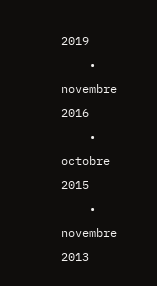2019
    • novembre 2016
    • octobre 2015
    • novembre 2013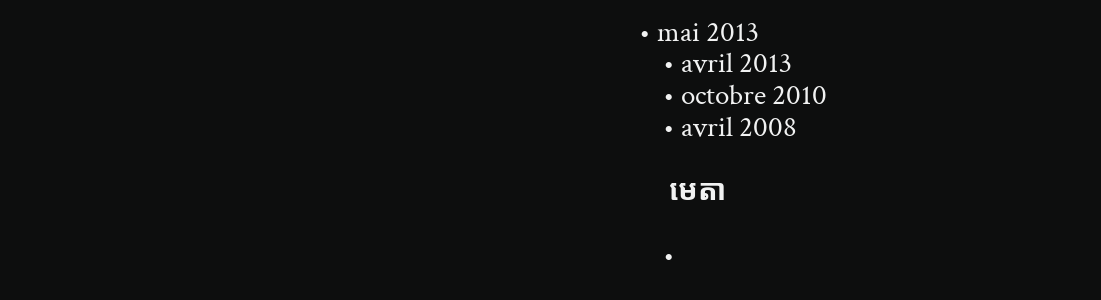• mai 2013
    • avril 2013
    • octobre 2010
    • avril 2008

    មេតា

    •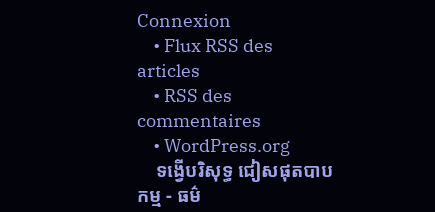Connexion
    • Flux RSS des articles
    • RSS des commentaires
    • WordPress.org
    ទង្វើបរិសុទ្ធ ជៀសផុតបាបកម្ម - ធម៌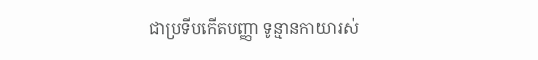ជាប្រទីបកើតបញ្ញា ទូន្មានកាយារស់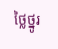ថ្លៃថ្នូរ